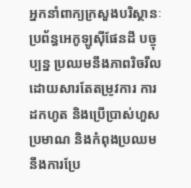អ្នកនាំពាក្យក្រសួងបរិស្ថានៈប្រព័ន្ធអេកូឡូស៊ីផែនដី បច្ចុប្បន្ន ប្រឈមនឹងភាពរិចរឹល ដោយសារតែតម្រូវការ ការដកហូត និងប្រើប្រាស់ហួសប្រមាណ និងកំពុងប្រឈមនឹងការប្រែ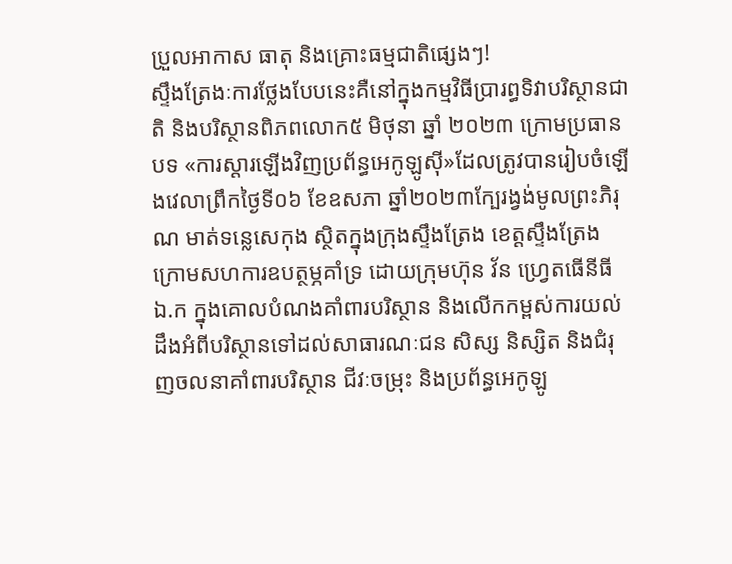ប្រួលអាកាស ធាតុ និងគ្រោះធម្មជាតិផ្សេងៗ!
ស្ទឹងត្រែងៈការថ្លែងបែបនេះគឺនៅក្នុងកម្មវិធីប្រារព្ធទិវាបរិស្ថានជាតិ និងបរិស្ថានពិភពលោក៥ មិថុនា ឆ្នាំ ២០២៣ ក្រោមប្រធានបទ «ការស្តារឡើងវិញប្រព័ន្ធអេកូឡូស៊ី»ដែលត្រូវបានរៀបចំឡើងវេលាព្រឹកថ្ងៃទី០៦ ខែឧសភា ឆ្នាំ២០២៣ក្បែរង្វង់មូលព្រះភិរុណ មាត់ទន្លេសេកុង ស្ថិតក្នុងក្រុងស្ទឹងត្រែង ខេត្តស្ទឹងត្រែង ក្រោមសហការឧបត្ថម្ភគាំទ្រ ដោយក្រុមហ៊ុន វ័ន ហ្វ្រេតធើនីធី ឯ.ក ក្នុងគោលបំណងគាំពារបរិស្ថាន និងលើកកម្ពស់ការយល់ដឹងអំពីបរិស្ថានទៅដល់សាធារណៈជន សិស្ស និស្សិត និងជំរុញចលនាគាំពារបរិស្ថាន ជីវៈចម្រុះ និងប្រព័ន្ធអេកូឡូ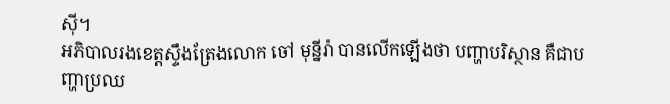ស៊ី។
អភិបាលរងខេត្តស្ទឹងត្រែងលោក ចៅ មុន្នីរ៉ា បានលើកឡើងថា បញ្ហាបរិស្ថាន គឺជាបញ្ហាប្រឈ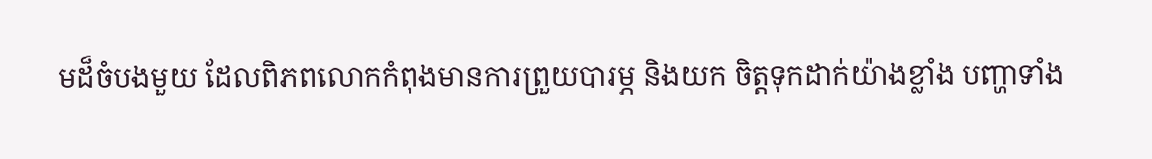មដ៏ចំបងមួយ ដែលពិភពលោកកំពុងមានការព្រួយបារម្ភ និងយក ចិត្តទុកដាក់យ៉ាងខ្លាំង បញ្ហាទាំង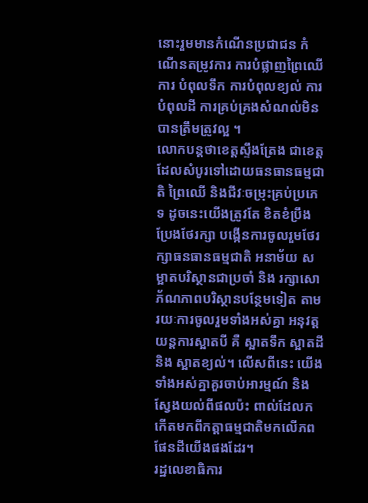នោះរួមមានកំណើនប្រជាជន កំណើនតម្រូវការ ការបំផ្លាញព្រៃឈើ ការ បំពុលទឹក ការបំពុលខ្យល់ ការបំពុលដី ការគ្រប់គ្រងសំណល់មិនបានត្រឹមត្រូវល្អ ។
លោកបន្តថាខេត្តស្ទឹងត្រែង ជាខេត្តដែលសំបូរទៅដោយធនធានធម្មជាតិ ព្រៃឈើ និងជីវៈចម្រុះគ្រប់ប្រភេទ ដូចនេះយើងត្រូវតែ ខិតខំប្រឹងប្រែងថែរក្សា បង្កើនការចូលរួមថែរក្សាធនធានធម្មជាតិ អនាម័យ សម្អាតបរិស្ថានជាប្រចាំ និង រក្សាសោភ័ណភាពបរិស្ថានបន្ថែមទៀត តាមរយៈការចូលរួមទាំងអស់គ្នា អនុវត្តយន្តការស្អាតបី គឺ ស្អាតទឹក ស្អាតដី និង ស្អាតខ្យល់។ លើសពីនេះ យើងទាំងអស់គ្នាគួរចាប់អារម្មណ៍ និងស្វែងយល់ពីផលប៉ះ ពាល់ដែលកកើតមកពីកត្តាធម្មជាតិមកលើភពផែនដីយើងផងដែរ។
រដ្ឋលេខាធិការ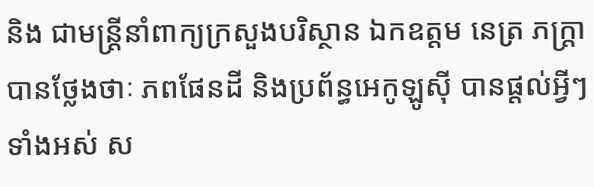និង ជាមន្រ្តីនាំពាក្យក្រសួងបរិស្ថាន ឯកឧត្តម នេត្រ ភក្រ្តា បានថ្លែងថាៈ ភពផែនដី និងប្រព័ន្ធអេកូឡូស៊ី បានផ្តល់អ្វីៗទាំងអស់ ស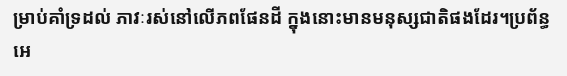ម្រាប់គាំទ្រដល់ ភាវៈរស់នៅលើភពផែនដី ក្នុងនោះមានមនុស្សជាតិផងដែរ។ប្រព័ន្ធអេ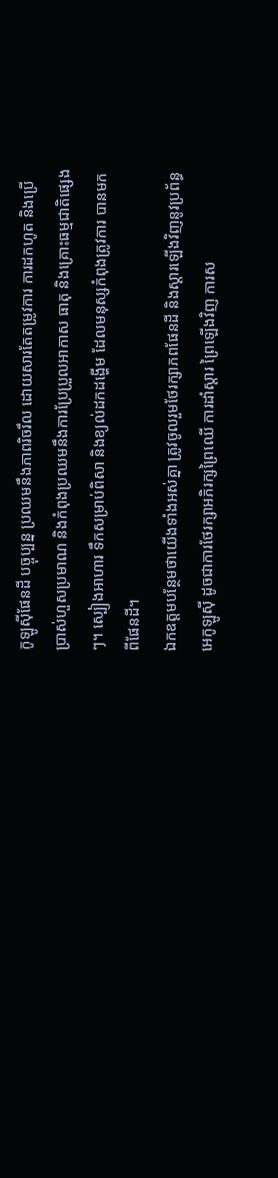កូឡូស៊ីផែនដី បច្ចុប្បន្ន ប្រឈមនឹងភាពរិចរឹល ដោយសារតែតម្រូវការ ការដកហូត និងប្រើប្រាស់ហួសប្រមាណ និងកំពុងប្រឈមនឹងការប្រែប្រួលអាកាស ធាតុ និងគ្រោះធម្មជាតិផ្សេងៗ។ ស្បៀងអាហារ ទឹកសម្រាប់ពិសា និងខ្យល់ដកដង្ហើម ដែលមនុស្សកំពុងត្រូវការ បានមកពីផែនដី។
ឯកឧត្តមបន្ថែមថាយើងទាំងអស់គ្នា ត្រូវចូលរួមថែរក្សាភពផែនដី និងស្តារឡើងវិញនូវប្រព័ន្ធអេកូឡូស៊ី ដូចជាការថែរក្សាអភិរក្សព្រៃឈើ ការដាំស្តារ ព្រៃឡើងវិញ ការស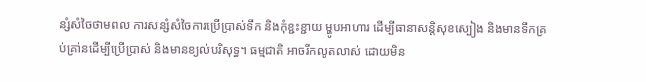ន្សំសំចៃថាមពល ការសន្សំសំចៃការប្រើប្រាស់ទឹក និងកុំខ្ជះខ្ជាយ ម្ហូបអាហារ ដើម្បីធានាសន្តិសុខស្បៀង និងមានទឹកគ្រប់គ្រា់នដើម្បីប្រើប្រាស់ និងមានខ្យល់បរិសុទ្ធ។ ធម្មជាតិ អាចរីកលូតលាស់ ដោយមិន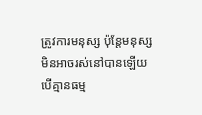ត្រូវការមនុស្ស ប៉ុន្តែមនុស្សមិនអាចរស់នៅបានឡើយ បើគ្មានធម្ម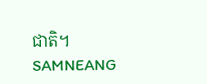ជាតិ។
SAMNEANG